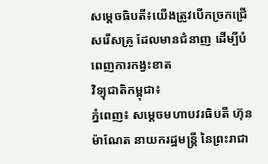សម្តេចធិបតី៖យើងត្រូវបើកច្រកជ្រើសរើសគ្រូ ដែលមានជំនាញ ដើម្បីបំពេញការកង្វះខាត
វិទ្យុជាតិកម្ពុជា៖
ភ្នំពេញ៖ សម្តេចមហាបវរធិបតី ហ៊ុន ម៉ាណែត នាយករដ្ឋមន្ត្រី នៃព្រះរាជា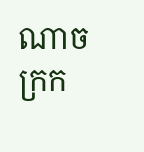ណាចក្រក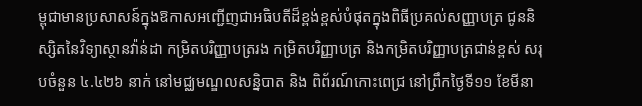ម្ពុជាមានប្រសាសន៍ក្នុងឱកាសអញ្ជើញជាអធិបតីដ៏ខ្ពង់ខ្ពស់បំផុតក្នុងពិធីប្រគល់សញ្ញាបត្រ ជូននិស្សិតនៃវិទ្យាស្ថានវ៉ាន់ដា កម្រិតបរិញ្ញាបត្ររង កម្រិតបរិញ្ញាបត្រ និងកម្រិតបរិញ្ញាបត្រជាន់ខ្ពស់ សរុបចំនួន ៤.៤២៦ នាក់ នៅមជ្ឈមណ្ឌលសន្និបាត និង ពិព័រណ៍កោះពេជ្រ នៅព្រឹកថ្ងៃទី១១ ខែមីនា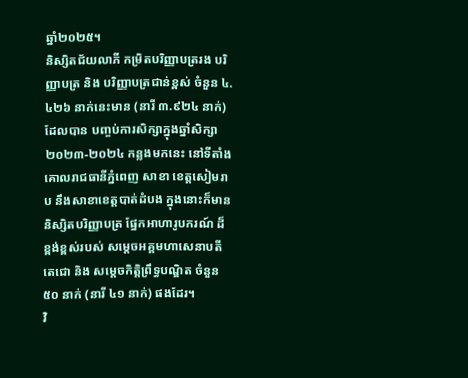ឆ្នាំ២០២៥។
និស្សិតជ័យលាភី កម្រិតបរិញ្ញាបត្ររង បរិញ្ញាបត្រ និង បរិញ្ញាបត្រជាន់ខ្ពស់ ចំនួន ៤.៤២៦ នាក់នេះមាន (នារី ៣.៩២៤ នាក់) ដែលបាន បញ្ចប់ការសិក្សាក្នុងឆ្នាំសិក្សា២០២៣-២០២៤ កន្លងមកនេះ នៅទីតាំងគោលរាជធានីភ្នំពេញ សាខា ខេត្តសៀមរាប នឹងសាខាខេត្តបាត់ដំបង ក្នុងនោះក៏មាននិស្សិតបរិញ្ញាបត្រ ផ្នែកអាហារូបករណ៍ ដ៏ខ្ពង់ខ្ពស់របស់ សម្តេចអគ្គមហាសេនាបតីតេជោ និង សម្តេចកិត្តិព្រឹទ្ធបណ្ឌិត ចំនួន ៥០ នាក់ (នារី ៤១ នាក់) ផងដែរ។
វិ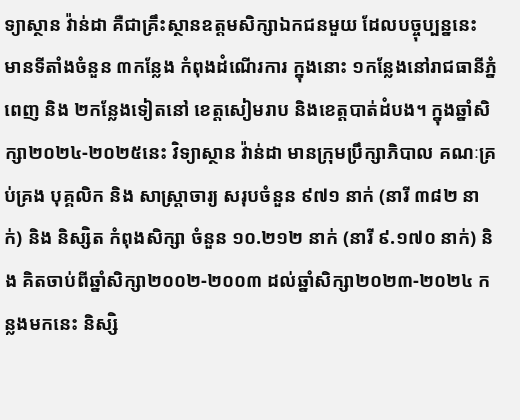ទ្យាស្ថាន វ៉ាន់ដា គឺជាគ្រឹះស្ថានឧត្តមសិក្សាឯកជនមួយ ដែលបច្ចុប្បន្ននេះ មានទីតាំងចំនួន ៣កន្លែង កំពុងដំណើរការ ក្នុងនោះ ១កន្លែងនៅរាជធានីភ្នំពេញ និង ២កន្លែងទៀតនៅ ខេត្តសៀមរាប និងខេត្តបាត់ដំបង។ ក្នុងឆ្នាំសិក្សា២០២៤-២០២៥នេះ វិទ្យាស្ថាន វ៉ាន់ដា មានក្រុមប្រឹក្សាភិបាល គណៈគ្រប់គ្រង បុគ្គលិក និង សាស្ត្រាចារ្យ សរុបចំនួន ៩៧១ នាក់ (នារី ៣៨២ នាក់) និង និស្សិត កំពុងសិក្សា ចំនួន ១០.២១២ នាក់ (នារី ៩.១៧០ នាក់) និង គិតចាប់ពីឆ្នាំសិក្សា២០០២-២០០៣ ដល់ឆ្នាំសិក្សា២០២៣-២០២៤ កន្លងមកនេះ និស្សិ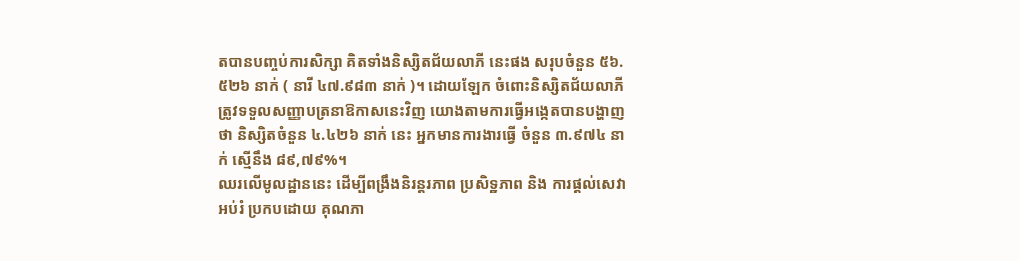តបានបញ្ចប់ការសិក្សា គិតទាំងនិស្សិតជ័យលាភី នេះផង សរុបចំនួន ៥៦.៥២៦ នាក់ ( នារី ៤៧.៩៨៣ នាក់ )។ ដោយឡែក ចំពោះនិស្សិតជ័យលាភី ត្រូវទទួលសញ្ញាបត្រនាឱកាសនេះវិញ យោងតាមការធ្វើអង្កេតបានបង្ហាញថា និស្សិតចំនួន ៤.៤២៦ នាក់ នេះ អ្នកមានការងារធ្វើ ចំនួន ៣.៩៧៤ នាក់ ស្មើនឹង ៨៩,៧៩%។
ឈរលើមូលដ្ឋាននេះ ដើម្បីពង្រឹងនិរន្តរភាព ប្រសិទ្ឋភាព និង ការផ្តល់សេវាអប់រំ ប្រកបដោយ គុណភា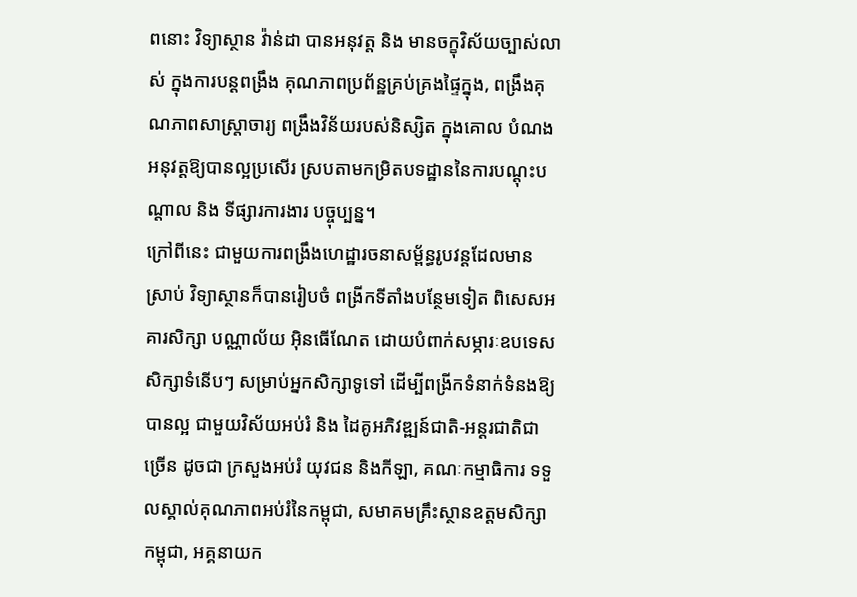ពនោះ វិទ្យាស្ថាន វ៉ាន់ដា បានអនុវត្ត និង មានចក្ខុវិស័យច្បាស់លាស់ ក្នុងការបន្តពង្រឹង គុណភាពប្រព័ន្ឋគ្រប់គ្រងផ្ទៃក្នុង, ពង្រឹងគុណភាពសាស្ត្រាចារ្យ ពង្រឹងវិន័យរបស់និស្សិត ក្នុងគោល បំណងអនុវត្តឱ្យបានល្អប្រសើរ ស្របតាមកម្រិតបទដ្ឋាននៃការបណ្តុះបណ្តាល និង ទីផ្សារការងារ បច្ចុប្បន្ន។
ក្រៅពីនេះ ជាមួយការពង្រឹងហេដ្ឋារចនាសម្ព័ន្ធរូបវន្តដែលមានស្រាប់ វិទ្យាស្ថានក៏បានរៀបចំ ពង្រីកទីតាំងបន្ថែមទៀត ពិសេសអគារសិក្សា បណ្ណាល័យ អ៊ិនធើណែត ដោយបំពាក់សម្ភារៈឧបទេស សិក្សាទំនើបៗ សម្រាប់អ្នកសិក្សាទូទៅ ដើម្បីពង្រីកទំនាក់ទំនងឱ្យបានល្អ ជាមួយវិស័យអប់រំ និង ដៃគូអភិវឌ្ឍន៍ជាតិ-អន្តរជាតិជាច្រើន ដូចជា ក្រសួងអប់រំ យុវជន និងកីឡា, គណៈកម្មាធិការ ទទួលស្គាល់គុណភាពអប់រំនៃកម្ពុជា, សមាគមគ្រឹះស្ថានឧត្តមសិក្សាកម្ពុជា, អគ្គនាយក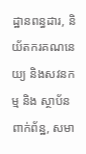ដ្ឋានពន្ធដារ, និយ័តករគណនេយ្យ និងសវនកម្ម និង ស្ថាប័នពាក់ព័ន្ឋ, សមា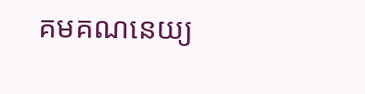គមគណនេយ្យ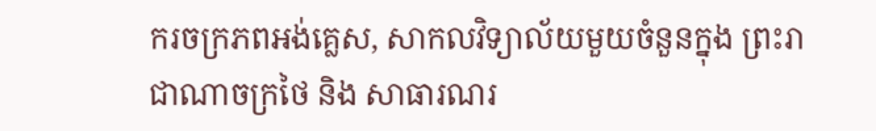ករចក្រភពអង់គ្លេស, សាកលវិទ្យាល័យមួយចំនួនក្នុង ព្រះរាជាណាចក្រថៃ និង សាធារណរ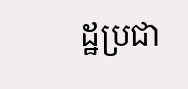ដ្ឋប្រជា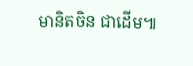មានិតចិន ជាដើម៕